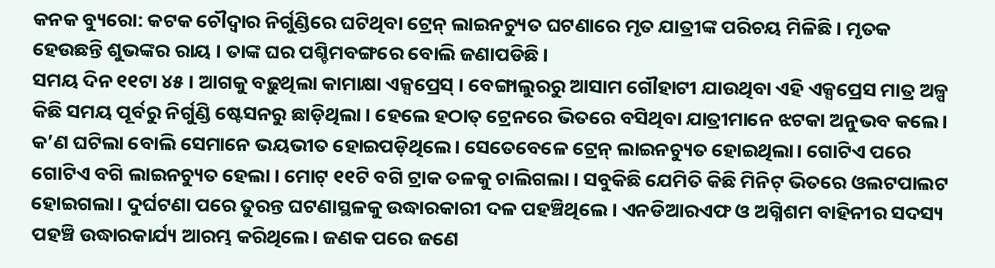କନକ ବ୍ୟୁରୋ: କଟକ ଚୌଦ୍ବାର ନିର୍ଗୁଣ୍ଡିରେ ଘଟିଥିବା ଟ୍ରେନ୍ ଲାଇନଚ୍ୟୁତ ଘଟଣାରେ ମୃତ ଯାତ୍ରୀଙ୍କ ପରିଚୟ ମିଳିଛି । ମୃତକ ହେଉଛନ୍ତି ଶୁଭଙ୍କର ରାୟ । ତାଙ୍କ ଘର ପଶ୍ଚିମବଙ୍ଗରେ ବୋଲି ଜଣାପଡିଛି ।
ସମୟ ଦିନ ୧୧ଟା ୪୫ । ଆଗକୁ ବଢ଼ୁଥିଲା କାମାକ୍ଷା ଏକ୍ସପ୍ରେସ୍ । ବେଙ୍ଗାଲୁରରୁ ଆସାମ ଗୌହାଟୀ ଯାଉଥିବା ଏହି ଏକ୍ସପ୍ରେସ ମାତ୍ର ଅଳ୍ପ କିଛି ସମୟ ପୂର୍ବରୁ ନିର୍ଗୁଣ୍ଡି ଷ୍ଟେସନରୁ ଛାଡ଼ିଥିଲା । ହେଲେ ହଠାତ୍ ଟ୍ରେନରେ ଭିତରେ ବସିଥିବା ଯାତ୍ରୀମାନେ ଝଟକା ଅନୁଭବ କଲେ। କ’ଣ ଘଟିଲା ବୋଲି ସେମାନେ ଭୟଭୀତ ହୋଇପଡ଼ିଥିଲେ। ସେତେବେଳେ ଟ୍ରେନ୍ ଲାଇନଚ୍ୟୁତ ହୋଇଥିଲା। ଗୋଟିଏ ପରେ ଗୋଟିଏ ବଗି ଲାଇନଚ୍ୟୁତ ହେଲା । ମୋଟ୍ ୧୧ଟି ବଗି ଟ୍ରାକ ତଳକୁ ଚାଲିଗଲା । ସବୁକିଛି ଯେମିତି କିଛି ମିନିଟ୍ ଭିତରେ ଓଲଟପାଲଟ ହୋଇଗଲା। ଦୁର୍ଘଟଣା ପରେ ତୁରନ୍ତ ଘଟଣାସ୍ଥଳକୁ ଉଦ୍ଧାରକାରୀ ଦଳ ପହଞ୍ଚିଥିଲେ । ଏନଡିଆରଏଫ ଓ ଅଗ୍ନିଶମ ବାହିନୀର ସଦସ୍ୟ ପହଞ୍ଚି ଉଦ୍ଧାରକାର୍ଯ୍ୟ ଆରମ୍ଭ କରିଥିଲେ। ଜଣକ ପରେ ଜଣେ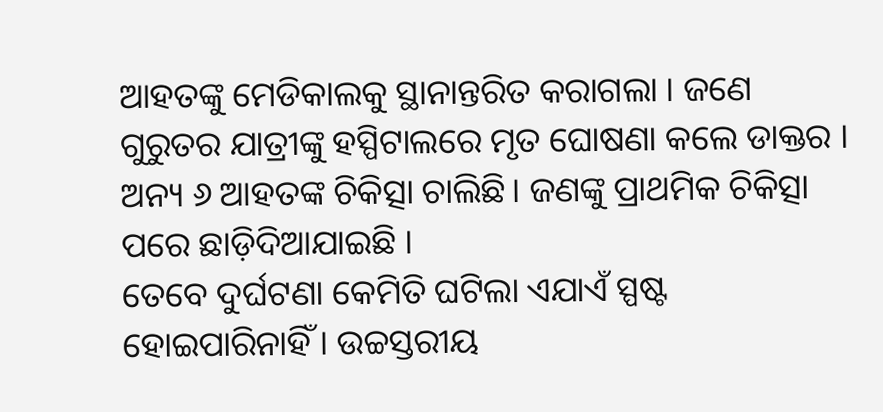ଆହତଙ୍କୁ ମେଡିକାଲକୁ ସ୍ଥାନାନ୍ତରିତ କରାଗଲା । ଜଣେ ଗୁରୁତର ଯାତ୍ରୀଙ୍କୁ ହସ୍ପିଟାଲରେ ମୃତ ଘୋଷଣା କଲେ ଡାକ୍ତର । ଅନ୍ୟ ୬ ଆହତଙ୍କ ଚିକିତ୍ସା ଚାଲିଛି। ଜଣଙ୍କୁ ପ୍ରାଥମିକ ଚିକିତ୍ସା ପରେ ଛାଡ଼ିଦିଆଯାଇଛି ।
ତେବେ ଦୁର୍ଘଟଣା କେମିତି ଘଟିଲା ଏଯାଏଁ ସ୍ପଷ୍ଟ ହୋଇପାରିନାହିଁ । ଉଚ୍ଚସ୍ତରୀୟ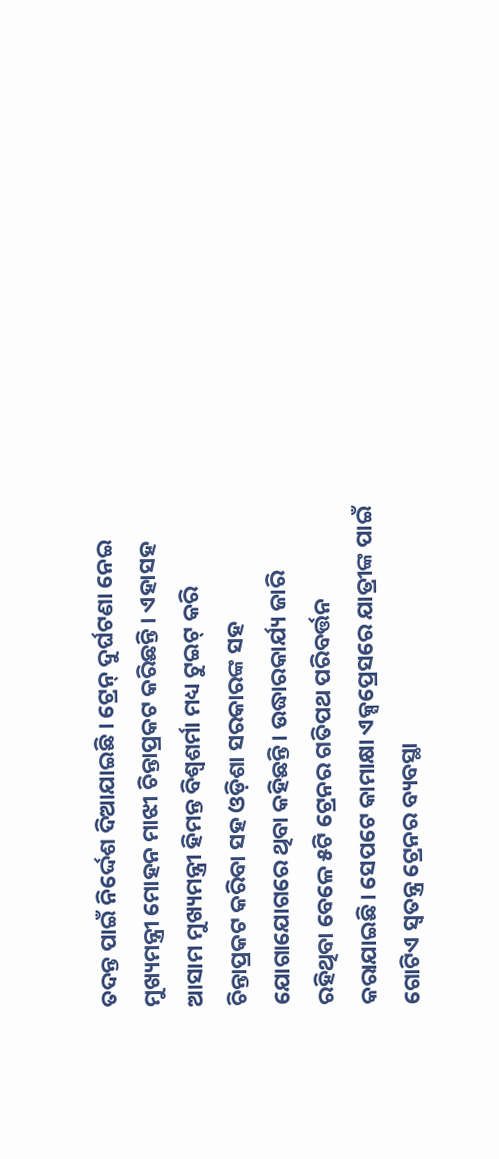ତଦନ୍ତ ପାଇଁ ନିର୍ଦ୍ଦେଶ ଦିଆଯାଇଛି । ଟ୍ରେନ୍ ଦୁର୍ଘଟଣା ନେଇ ମୁଖ୍ୟମନ୍ତ୍ରୀ ମୋହନ ମାଝୀ ଚିନ୍ତାପ୍ରକଟ କରିଛନ୍ତି । ଏହାସହ ଆସାମ ମୁଖ୍ୟମନ୍ତ୍ରୀ ହିମନ୍ତ ବିଶ୍ବଶର୍ମା ମଧ୍ୟ ଟୁଇଟ୍ କରି ଚିନ୍ତାପ୍ରକଟ କରିବା ସହ ଓଡ଼ିଶା ସରକାରଙ୍କ ସହ ଯୋଗାଯୋଗରେ ଥିବା କହିଛନ୍ତି। ଉଦ୍ଧାରକାର୍ଯ୍ୟ ଜାରି ରହିଥିବା ବେଳେ ୫ଟି ଟ୍ରେନର ଗତିପଥ ପରିବର୍ତ୍ତନ କରାଯାଇଛି। ସେପଟେ କାମାକ୍ଷା ଏକ୍ସପ୍ରେସରେ ଯାତ୍ରୀଙ୍କ ପାଇଁ ଗୋଟିଏ ସ୍ବତନ୍ତ୍ର ଟ୍ରେନର ବ୍ୟବସ୍ଥା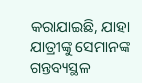କରାଯାଇଛି, ଯାହା ଯାତ୍ରୀଙ୍କୁ ସେମାନଙ୍କ ଗନ୍ତବ୍ୟସ୍ଥଳ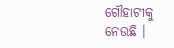ଗୌହାଟୀକୁ ନେଉଛି ।